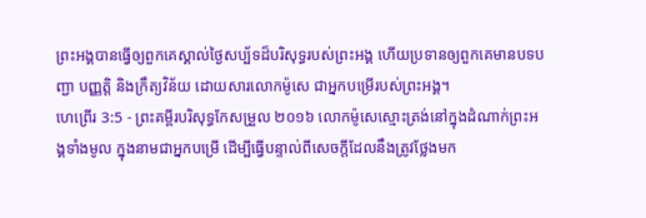ព្រះអង្គបានធ្វើឲ្យពួកគេស្គាល់ថ្ងៃសប្ប័ទដ៏បរិសុទ្ធរបស់ព្រះអង្គ ហើយប្រទានឲ្យពួកគេមានបទបញ្ជា បញ្ញត្តិ និងក្រឹត្យវិន័យ ដោយសារលោកម៉ូសេ ជាអ្នកបម្រើរបស់ព្រះអង្គ។
ហេព្រើរ 3:5 - ព្រះគម្ពីរបរិសុទ្ធកែសម្រួល ២០១៦ លោកម៉ូសេស្មោះត្រង់នៅក្នុងដំណាក់ព្រះអង្គទាំងមូល ក្នុងនាមជាអ្នកបម្រើ ដើម្បីធ្វើបន្ទាល់ពីសេចក្តីដែលនឹងត្រូវថ្លែងមក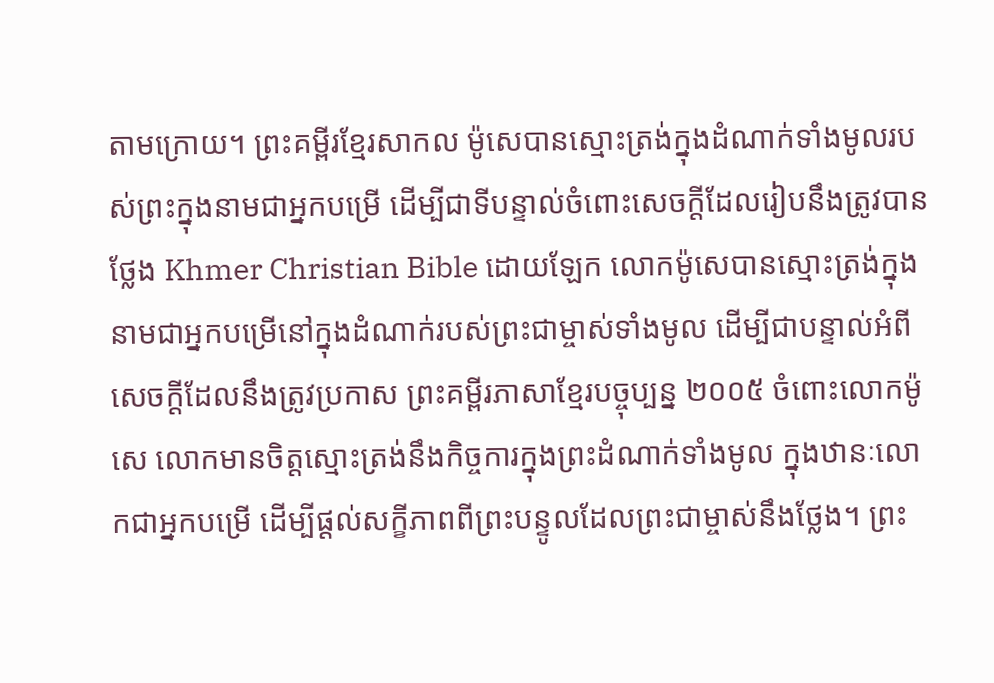តាមក្រោយ។ ព្រះគម្ពីរខ្មែរសាកល ម៉ូសេបានស្មោះត្រង់ក្នុងដំណាក់ទាំងមូលរបស់ព្រះក្នុងនាមជាអ្នកបម្រើ ដើម្បីជាទីបន្ទាល់ចំពោះសេចក្ដីដែលរៀបនឹងត្រូវបានថ្លែង Khmer Christian Bible ដោយឡែក លោកម៉ូសេបានស្មោះត្រង់ក្នុងនាមជាអ្នកបម្រើនៅក្នុងដំណាក់របស់ព្រះជាម្ចាស់ទាំងមូល ដើម្បីជាបន្ទាល់អំពីសេចក្ដីដែលនឹងត្រូវប្រកាស ព្រះគម្ពីរភាសាខ្មែរបច្ចុប្បន្ន ២០០៥ ចំពោះលោកម៉ូសេ លោកមានចិត្តស្មោះត្រង់នឹងកិច្ចការក្នុងព្រះដំណាក់ទាំងមូល ក្នុងឋានៈលោកជាអ្នកបម្រើ ដើម្បីផ្ដល់សក្ខីភាពពីព្រះបន្ទូលដែលព្រះជាម្ចាស់នឹងថ្លែង។ ព្រះ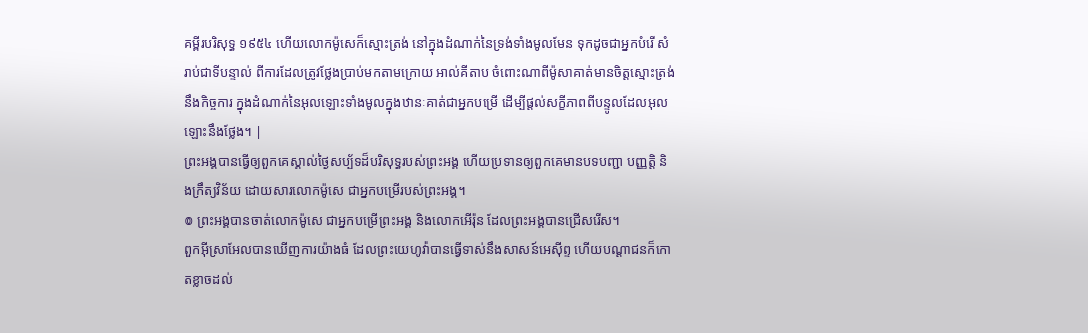គម្ពីរបរិសុទ្ធ ១៩៥៤ ហើយលោកម៉ូសេក៏ស្មោះត្រង់ នៅក្នុងដំណាក់នៃទ្រង់ទាំងមូលមែន ទុកដូចជាអ្នកបំរើ សំរាប់ជាទីបន្ទាល់ ពីការដែលត្រូវថ្លែងប្រាប់មកតាមក្រោយ អាល់គីតាប ចំពោះណាពីម៉ូសាគាត់មានចិត្ដស្មោះត្រង់នឹងកិច្ចការ ក្នុងដំណាក់នៃអុលឡោះទាំងមូលក្នុងឋានៈគាត់ជាអ្នកបម្រើ ដើម្បីផ្ដល់សក្ខីភាពពីបន្ទូលដែលអុលឡោះនឹងថ្លែង។ |
ព្រះអង្គបានធ្វើឲ្យពួកគេស្គាល់ថ្ងៃសប្ប័ទដ៏បរិសុទ្ធរបស់ព្រះអង្គ ហើយប្រទានឲ្យពួកគេមានបទបញ្ជា បញ្ញត្តិ និងក្រឹត្យវិន័យ ដោយសារលោកម៉ូសេ ជាអ្នកបម្រើរបស់ព្រះអង្គ។
៙ ព្រះអង្គបានចាត់លោកម៉ូសេ ជាអ្នកបម្រើព្រះអង្គ និងលោកអើរ៉ុន ដែលព្រះអង្គបានជ្រើសរើស។
ពួកអ៊ីស្រាអែលបានឃើញការយ៉ាងធំ ដែលព្រះយេហូវ៉ាបានធ្វើទាស់នឹងសាសន៍អេស៊ីព្ទ ហើយបណ្ដាជនក៏កោតខ្លាចដល់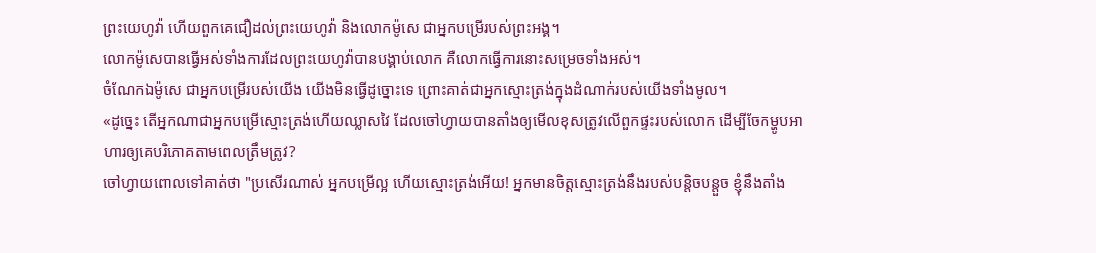ព្រះយេហូវ៉ា ហើយពួកគេជឿដល់ព្រះយេហូវ៉ា និងលោកម៉ូសេ ជាអ្នកបម្រើរបស់ព្រះអង្គ។
លោកម៉ូសេបានធ្វើអស់ទាំងការដែលព្រះយេហូវ៉ាបានបង្គាប់លោក គឺលោកធ្វើការនោះសម្រេចទាំងអស់។
ចំណែកឯម៉ូសេ ជាអ្នកបម្រើរបស់យើង យើងមិនធ្វើដូច្នោះទេ ព្រោះគាត់ជាអ្នកស្មោះត្រង់ក្នុងដំណាក់របស់យើងទាំងមូល។
«ដូច្នេះ តើអ្នកណាជាអ្នកបម្រើស្មោះត្រង់ហើយឈ្លាសវៃ ដែលចៅហ្វាយបានតាំងឲ្យមើលខុសត្រូវលើពួកផ្ទះរបស់លោក ដើម្បីចែកម្ហូបអាហារឲ្យគេបរិភោគតាមពេលត្រឹមត្រូវ?
ចៅហ្វាយពោលទៅគាត់ថា "ប្រសើរណាស់ អ្នកបម្រើល្អ ហើយស្មោះត្រង់អើយ! អ្នកមានចិត្តស្មោះត្រង់នឹងរបស់បន្តិចបន្តួច ខ្ញុំនឹងតាំង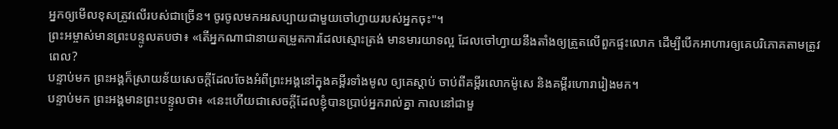អ្នកឲ្យមើលខុសត្រូវលើរបស់ជាច្រើន។ ចូរចូលមកអរសប្បាយជាមួយចៅហ្វាយរបស់អ្នកចុះ"។
ព្រះអម្ចាស់មានព្រះបន្ទូលតបថា៖ «តើអ្នកណាជានាយតម្រួតការដែលស្មោះត្រង់ មានមារយាទល្អ ដែលចៅហ្វាយនឹងតាំងឲ្យត្រួតលើពួកផ្ទះលោក ដើម្បីបើកអាហារឲ្យគេបរិភោគតាមត្រូវពេល?
បន្ទាប់មក ព្រះអង្គក៏ស្រាយន័យសេចក្តីដែលចែងអំពីព្រះអង្គនៅក្នុងគម្ពីរទាំងមូល ឲ្យគេស្តាប់ ចាប់ពីគម្ពីរលោកម៉ូសេ និងគម្ពីរហោរារៀងមក។
បន្ទាប់មក ព្រះអង្គមានព្រះបន្ទូលថា៖ «នេះហើយជាសេចក្តីដែលខ្ញុំបានប្រាប់អ្នករាល់គ្នា កាលនៅជាមួ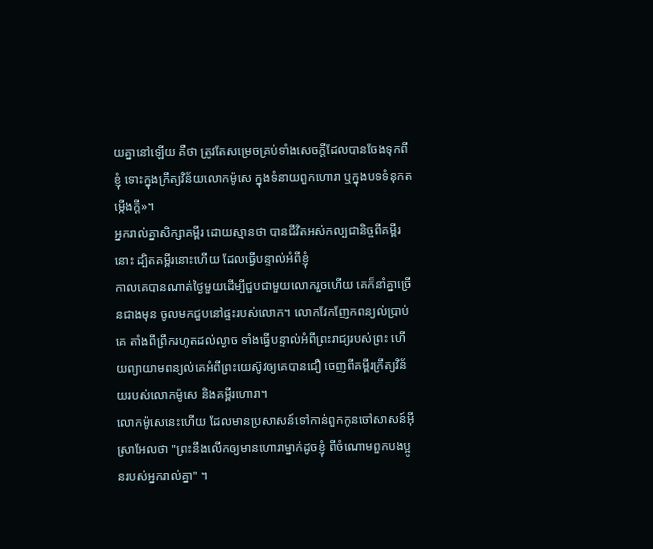យគ្នានៅឡើយ គឺថា ត្រូវតែសម្រេចគ្រប់ទាំងសេចក្តីដែលបានចែងទុកពីខ្ញុំ ទោះក្នុងក្រឹត្យវិន័យលោកម៉ូសេ ក្នុងទំនាយពួកហោរា ឬក្នុងបទទំនុកតម្កើងក្តី»។
អ្នករាល់គ្នាសិក្សាគម្ពីរ ដោយស្មានថា បានជីវិតអស់កល្បជានិច្ចពីគម្ពីរនោះ ដ្បិតគម្ពីរនោះហើយ ដែលធ្វើបន្ទាល់អំពីខ្ញុំ
កាលគេបានណាត់ថ្ងៃមួយដើម្បីជួបជាមួយលោករួចហើយ គេក៏នាំគ្នាច្រើនជាងមុន ចូលមកជួបនៅផ្ទះរបស់លោក។ លោកវែកញែកពន្យល់ប្រាប់គេ តាំងពីព្រឹករហូតដល់ល្ងាច ទាំងធ្វើបន្ទាល់អំពីព្រះរាជ្យរបស់ព្រះ ហើយព្យាយាមពន្យល់គេអំពីព្រះយេស៊ូវឲ្យគេបានជឿ ចេញពីគម្ពីរក្រឹត្យវិន័យរបស់លោកម៉ូសេ និងគម្ពីរហោរា។
លោកម៉ូសេនេះហើយ ដែលមានប្រសាសន៍ទៅកាន់ពួកកូនចៅសាសន៍អ៊ីស្រាអែលថា "ព្រះនឹងលើកឲ្យមានហោរាម្នាក់ដូចខ្ញុំ ពីចំណោមពួកបងប្អូនរបស់អ្នករាល់គ្នា" ។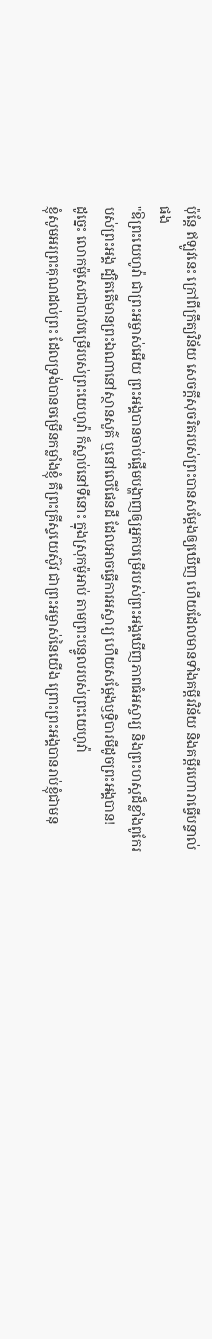ប៉ុន្តែ ឥឡូវនេះ ក្រៅពីក្រឹត្យវិន័យ សេចក្តីសុចរិតរបស់ព្រះបានសម្ដែងឲ្យឃើញ ហើយដែលមានទាំងគម្ពីរវិន័យ និងគម្ពីរហោរាធ្វើបន្ទាល់ផង
"ឱព្រះយេហូវ៉ា ជាព្រះអម្ចាស់អើយ ព្រះអង្គបានចាប់ផ្ដើមបង្ហាញឲ្យអ្នកបម្រើរបស់ព្រះអង្គឃើញភាពធំអស្ចារ្យ និងព្រះហស្តដ៏ខ្លាំងពូកែរបស់ព្រះអង្គ ដ្បិតតើមានព្រះឯណានៅស្ថានសួគ៌ ឬនៅលើផែនដី ដែលអាចធ្វើការអស្ចារ្យ ហើយសម្ដែងឫទ្ធិបារមីដូចព្រះអង្គបាន!
ដូច្នេះ លោកម៉ូសេជាបាវបម្រើរបស់ព្រះយេហូវ៉ា ក៏ស្លាប់នៅទីនោះ ក្នុងស្រុកម៉ូអាប់ តាមព្រះបន្ទូលរបស់ព្រះយេហូវ៉ា
ខ្ញុំសូមអរព្រះគុណដល់ព្រះ ដែលទ្រង់បានចម្រើនកម្លាំងខ្ញុំ គឺព្រះគ្រីស្ទយេស៊ូវ ជាព្រះអម្ចាស់នៃយើង ព្រោះព្រះអង្គបានរាប់ខ្ញុំជាមនុ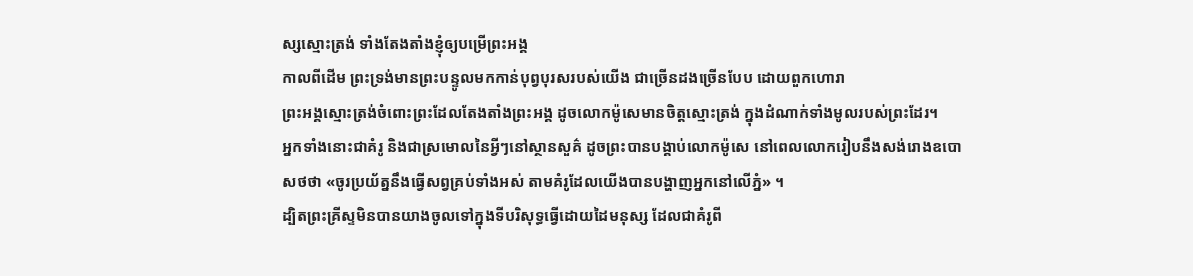ស្សស្មោះត្រង់ ទាំងតែងតាំងខ្ញុំឲ្យបម្រើព្រះអង្គ
កាលពីដើម ព្រះទ្រង់មានព្រះបន្ទូលមកកាន់បុព្វបុរសរបស់យើង ជាច្រើនដងច្រើនបែប ដោយពួកហោរា
ព្រះអង្គស្មោះត្រង់ចំពោះព្រះដែលតែងតាំងព្រះអង្គ ដូចលោកម៉ូសេមានចិត្តស្មោះត្រង់ ក្នុងដំណាក់ទាំងមូលរបស់ព្រះដែរ។
អ្នកទាំងនោះជាគំរូ និងជាស្រមោលនៃអ្វីៗនៅស្ថានសួគ៌ ដូចព្រះបានបង្គាប់លោកម៉ូសេ នៅពេលលោករៀបនឹងសង់រោងឧបោសថថា «ចូរប្រយ័ត្ននឹងធ្វើសព្វគ្រប់ទាំងអស់ តាមគំរូដែលយើងបានបង្ហាញអ្នកនៅលើភ្នំ» ។
ដ្បិតព្រះគ្រីស្ទមិនបានយាងចូលទៅក្នុងទីបរិសុទ្ធធ្វើដោយដៃមនុស្ស ដែលជាគំរូពី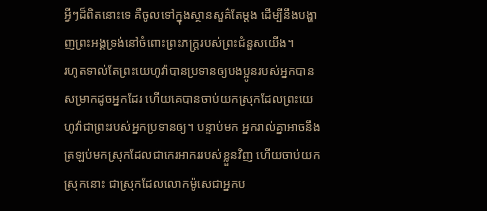អ្វីៗដ៏ពិតនោះទេ គឺចូលទៅក្នុងស្ថានសួគ៌តែម្ដង ដើម្បីនឹងបង្ហាញព្រះអង្គទ្រង់នៅចំពោះព្រះភក្ត្ររបស់ព្រះជំនួសយើង។
រហូតទាល់តែព្រះយេហូវ៉ាបានប្រទានឲ្យបងប្អូនរបស់អ្នកបានសម្រាកដូចអ្នកដែរ ហើយគេបានចាប់យកស្រុកដែលព្រះយេហូវ៉ាជាព្រះរបស់អ្នកប្រទានឲ្យ។ បន្ទាប់មក អ្នករាល់គ្នាអាចនឹងត្រឡប់មកស្រុកដែលជាកេរអាកររបស់ខ្លួនវិញ ហើយចាប់យកស្រុកនោះ ជាស្រុកដែលលោកម៉ូសេជាអ្នកប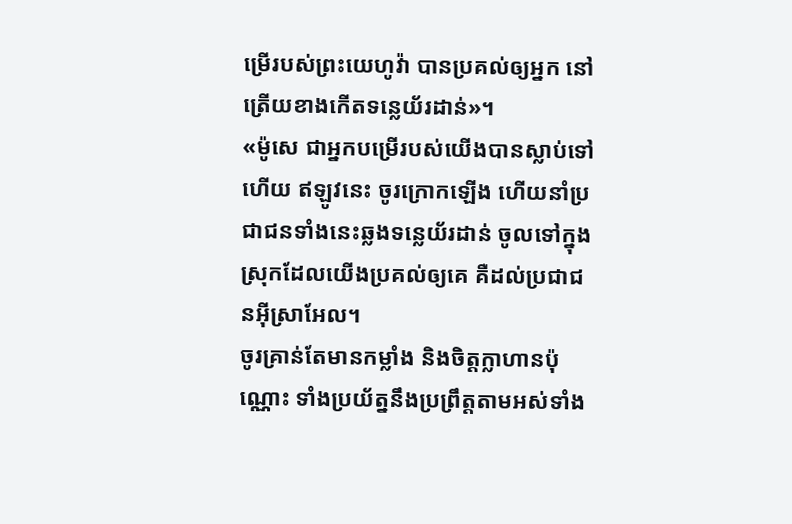ម្រើរបស់ព្រះយេហូវ៉ា បានប្រគល់ឲ្យអ្នក នៅត្រើយខាងកើតទន្លេយ័រដាន់»។
«ម៉ូសេ ជាអ្នកបម្រើរបស់យើងបានស្លាប់ទៅហើយ ឥឡូវនេះ ចូរក្រោកឡើង ហើយនាំប្រជាជនទាំងនេះឆ្លងទន្លេយ័រដាន់ ចូលទៅក្នុងស្រុកដែលយើងប្រគល់ឲ្យគេ គឺដល់ប្រជាជនអ៊ីស្រាអែល។
ចូរគ្រាន់តែមានកម្លាំង និងចិត្តក្លាហានប៉ុណ្ណោះ ទាំងប្រយ័ត្ននឹងប្រព្រឹត្តតាមអស់ទាំង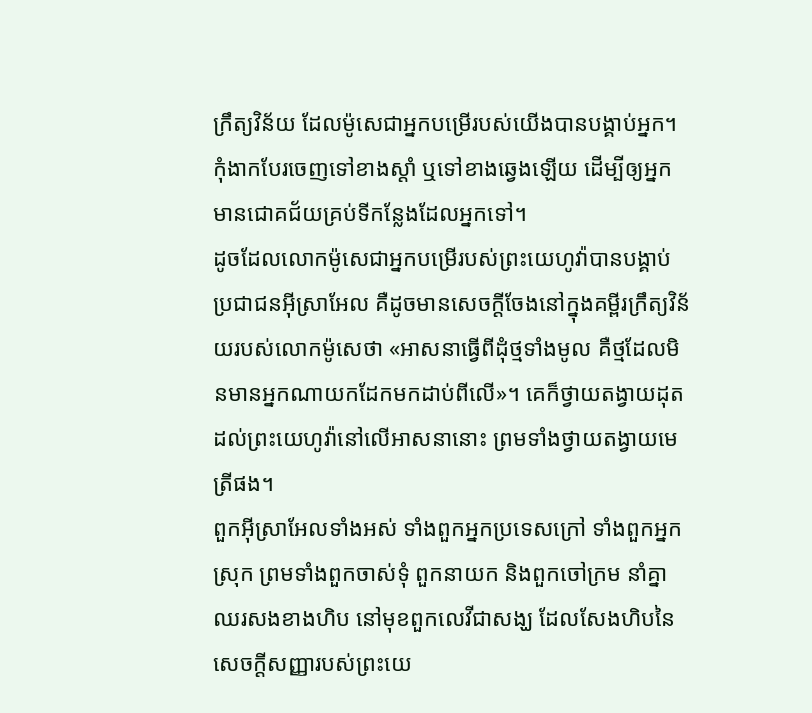ក្រឹត្យវិន័យ ដែលម៉ូសេជាអ្នកបម្រើរបស់យើងបានបង្គាប់អ្នក។ កុំងាកបែរចេញទៅខាងស្តាំ ឬទៅខាងឆ្វេងឡើយ ដើម្បីឲ្យអ្នកមានជោគជ័យគ្រប់ទីកន្លែងដែលអ្នកទៅ។
ដូចដែលលោកម៉ូសេជាអ្នកបម្រើរបស់ព្រះយេហូវ៉ាបានបង្គាប់ប្រជាជនអ៊ីស្រាអែល គឺដូចមានសេចក្ដីចែងនៅក្នុងគម្ពីរក្រឹត្យវិន័យរបស់លោកម៉ូសេថា «អាសនាធ្វើពីដុំថ្មទាំងមូល គឺថ្មដែលមិនមានអ្នកណាយកដែកមកដាប់ពីលើ»។ គេក៏ថ្វាយតង្វាយដុតដល់ព្រះយេហូវ៉ានៅលើអាសនានោះ ព្រមទាំងថ្វាយតង្វាយមេត្រីផង។
ពួកអ៊ីស្រាអែលទាំងអស់ ទាំងពួកអ្នកប្រទេសក្រៅ ទាំងពួកអ្នកស្រុក ព្រមទាំងពួកចាស់ទុំ ពួកនាយក និងពួកចៅក្រម នាំគ្នាឈរសងខាងហិប នៅមុខពួកលេវីជាសង្ឃ ដែលសែងហិបនៃសេចក្ដីសញ្ញារបស់ព្រះយេ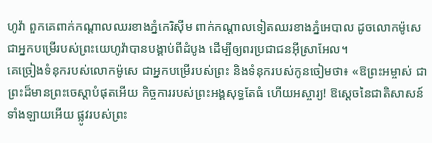ហូវ៉ា ពួកគេពាក់កណ្ដាលឈរខាងភ្នំកេរិស៊ីម ពាក់កណ្ដាលទៀតឈរខាងភ្នំអេបាល ដូចលោកម៉ូសេជាអ្នកបម្រើរបស់ព្រះយេហូវ៉ាបានបង្គាប់ពីដំបូង ដើម្បីឲ្យពរប្រជាជនអ៊ីស្រាអែល។
គេច្រៀងទំនុករបស់លោកម៉ូសេ ជាអ្នកបម្រើរបស់ព្រះ និងទំនុករបស់កូនចៀមថា៖ «ឱព្រះអម្ចាស់ ជាព្រះដ៏មានព្រះចេស្តាបំផុតអើយ កិច្ចការរបស់ព្រះអង្គសុទ្ធតែធំ ហើយអស្ចារ្យ! ឱស្តេចនៃជាតិសាសន៍ទាំងឡាយអើយ ផ្លូវរបស់ព្រះ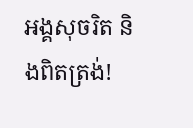អង្គសុចរិត និងពិតត្រង់!